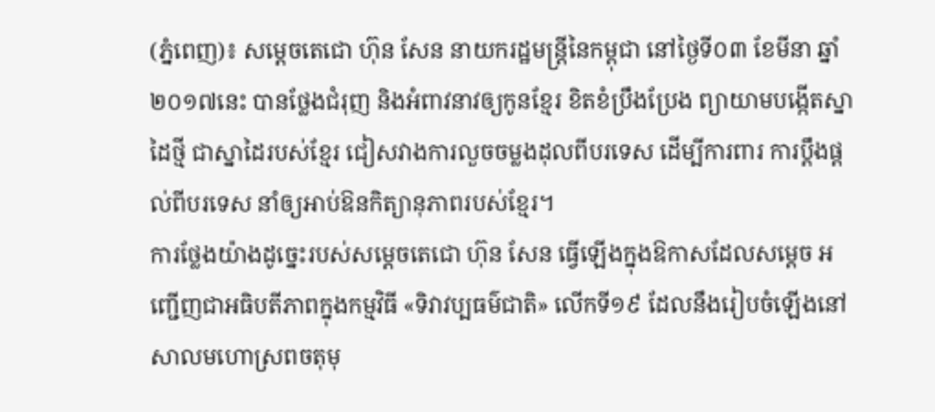(ភ្នំពេញ)៖ សម្តេចតេជោ ហ៊ុន សែន នាយករដ្ឋមន្ត្រីនៃកម្ពុជា នៅថ្ងៃទី០៣ ខែមីនា ឆ្នាំ២០១៧នេះ បានថ្លែងជំរុញ និងអំពាវនាវឲ្យកូនខ្មែរ ខិតខំប្រឹងប្រែង ព្យាយាមបង្កើតស្នាដៃថ្មី ជាស្នាដៃរបស់ខ្មែរ ជៀសវាងការលួចចម្លងដុលពីបរទេស ដើម្បីការពារ ការប្តឹងផ្តល់ពីបរទេស នាំឲ្យអាប់ឱនកិត្យានុភាពរបស់ខ្មែរ។
ការថ្លែងយ៉ាងដូច្នេះរបស់សម្តេចតេជោ ហ៊ុន សែន ធ្វើឡើងក្នុងឱកាសដែលសម្តេច អញ្ជើញជាអធិបតីភាពក្នុងកម្មវិធី «ទិវាវប្បធម៌ជាតិ» លើកទី១៩ ដែលនឹងរៀបចំឡើងនៅសាលមហោស្រពចតុមុ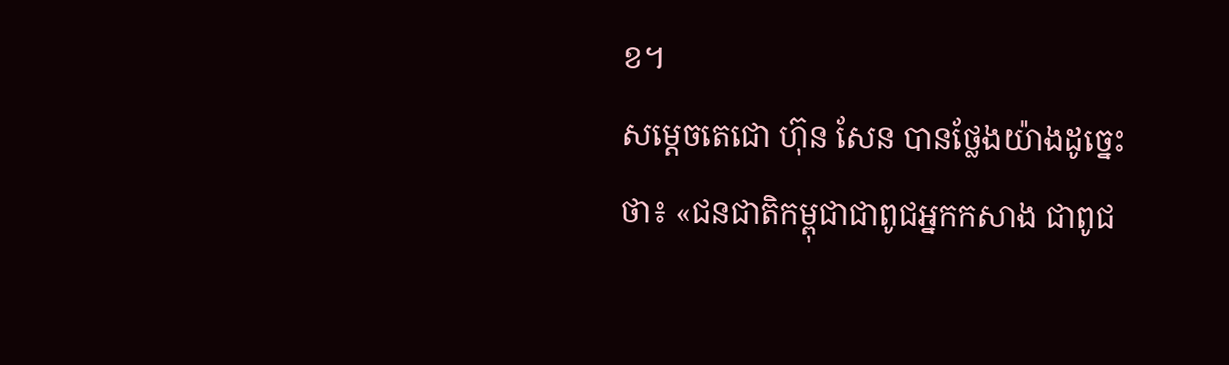ខ។
សម្តេចតេជោ ហ៊ុន សែន បានថ្លែងយ៉ាងដូច្នេះថា៖ «ជនជាតិកម្ពុជាជាពូជអ្នកកសាង ជាពូជ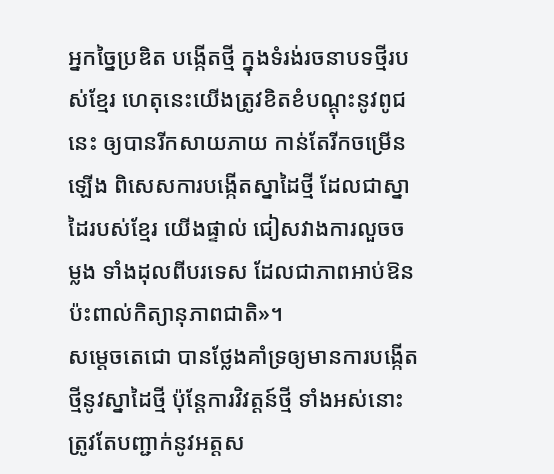អ្នកច្នៃប្រឌិត បង្កើតថ្មី ក្នុងទំរង់រចនាបទថ្មីរបស់ខ្មែរ ហេតុនេះយើងត្រូវខិតខំបណ្តុះនូវពូជនេះ ឲ្យបានរីកសាយភាយ កាន់តែរីកចម្រើនឡើង ពិសេសការបង្កើតស្នាដៃថ្មី ដែលជាស្នាដៃរបស់ខ្មែរ យើងផ្ទាល់ ជៀសវាងការលួចចម្លង ទាំងដុលពីបរទេស ដែលជាភាពអាប់ឱន ប៉ះពាល់កិត្យានុភាពជាតិ»។
សម្តេចតេជោ បានថ្លែងគាំទ្រឲ្យមានការបង្កើតថ្មីនូវស្នាដៃថ្មី ប៉ុន្តែការវិវត្តន៍ថ្មី ទាំងអស់នោះ ត្រូវតែបញ្ជាក់នូវអត្តស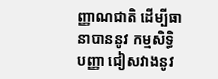ញ្ញាណជាតិ ដើម្បីធានាបាននូវ កម្មសិទ្ធិបញ្ញា ជៀសវាងនូវ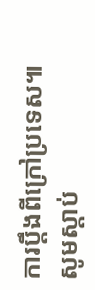ការប្តឹងពីក្រៅប្រទេស៕
សូមស្តាប់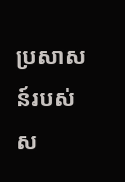ប្រសាសន៍របស់ស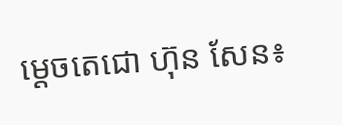ម្តេចតេជោ ហ៊ុន សែន៖